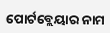ପୋର୍ଟବ୍ଲେୟାର ନାମ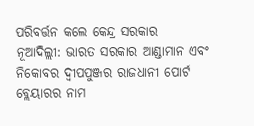ପରିବର୍ତ୍ତନ କଲେ କେନ୍ଦ୍ର ସରକାର
ନୂଆଦିଲ୍ଲୀ: ଭାରତ ସରକାର ଆଣ୍ଡାମାନ ଏବଂ ନିକୋବର ଦ୍ୱୀପପୁଞ୍ଜର ରାଜଧାନୀ ପୋର୍ଟ ବ୍ଲେୟାରର ନାମ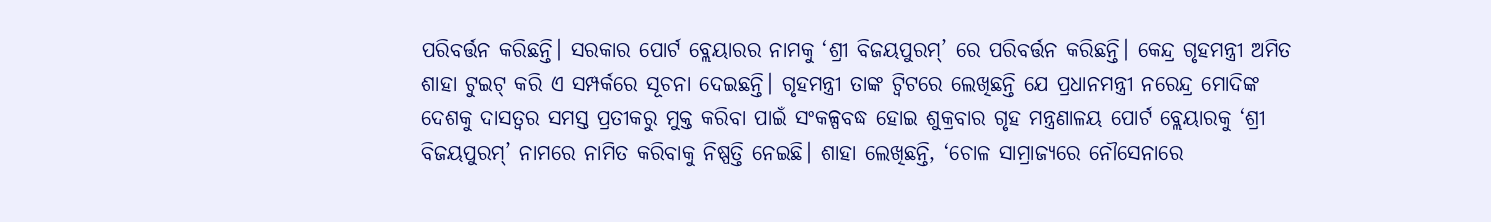ପରିବର୍ତ୍ତନ କରିଛନ୍ତି। ସରକାର ପୋର୍ଟ ବ୍ଲେୟାରର ନାମକୁ ‘ଶ୍ରୀ ବିଜୟପୁରମ୍’ ରେ ପରିବର୍ତ୍ତନ କରିଛନ୍ତି। କେନ୍ଦ୍ର ଗୃହମନ୍ତ୍ରୀ ଅମିତ ଶାହା ଟୁଇଟ୍ କରି ଏ ସମ୍ପର୍କରେ ସୂଚନା ଦେଇଛନ୍ତି। ଗୃହମନ୍ତ୍ରୀ ତାଙ୍କ ଟ୍ୱିଟରେ ଲେଖିଛନ୍ତି ଯେ ପ୍ରଧାନମନ୍ତ୍ରୀ ନରେନ୍ଦ୍ର ମୋଦିଙ୍କ ଦେଶକୁ ଦାସତ୍ୱର ସମସ୍ତ ପ୍ରତୀକରୁ ମୁକ୍ତ କରିବା ପାଇଁ ସଂକଳ୍ପବଦ୍ଧ ହୋଇ ଶୁକ୍ରବାର ଗୃହ ମନ୍ତ୍ରଣାଳୟ ପୋର୍ଟ ବ୍ଲେୟାରକୁ ‘ଶ୍ରୀ ବିଜୟପୁରମ୍’ ନାମରେ ନାମିତ କରିବାକୁ ନିଷ୍ପତ୍ତି ନେଇଛି। ଶାହା ଲେଖିଛନ୍ତି, ‘ଚୋଳ ସାମ୍ରାଜ୍ୟରେ ନୌସେନାରେ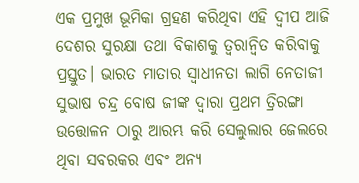ଏକ ପ୍ରମୁଖ ଭୂମିକା ଗ୍ରହଣ କରିଥିବା ଏହି ଦ୍ୱୀପ ଆଜି ଦେଶର ସୁରକ୍ଷା ତଥା ବିକାଶକୁ ତ୍ୱରାନ୍ୱିତ କରିବାକୁ ପ୍ରସ୍ତୁତ। ଭାରତ ମାତାର ସ୍ୱାଧୀନତା ଲାଗି ନେତାଜୀ ସୁଭାଷ ଚନ୍ଦ୍ର ବୋଷ ଜୀଙ୍କ ଦ୍ୱାରା ପ୍ରଥମ ତ୍ରିରଙ୍ଗା ଉତ୍ତୋଳନ ଠାରୁ ଆରମ୍ଭ କରି ସେଲୁଲାର ଜେଲରେ ଥିବା ସବରକର ଏବଂ ଅନ୍ୟ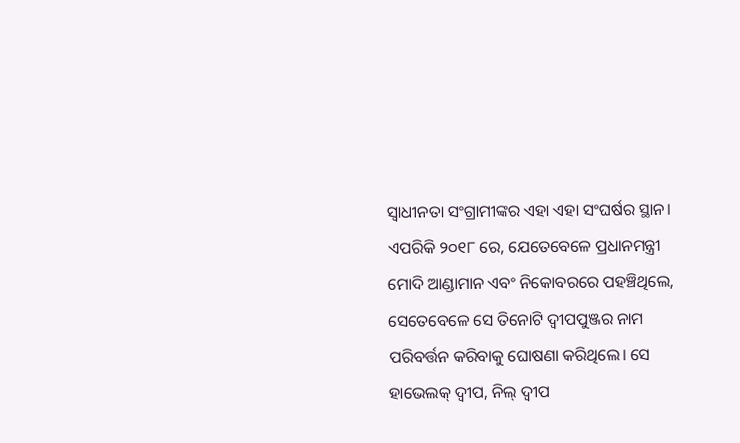ସ୍ୱାଧୀନତା ସଂଗ୍ରାମୀଙ୍କର ଏହା ଏହା ସଂଘର୍ଷର ସ୍ଥାନ। ଏପରିକି ୨୦୧୮ ରେ, ଯେତେବେଳେ ପ୍ରଧାନମନ୍ତ୍ରୀ ମୋଦି ଆଣ୍ଡାମାନ ଏବଂ ନିକୋବରରେ ପହଞ୍ଚିଥିଲେ, ସେତେବେଳେ ସେ ତିନୋଟି ଦ୍ୱୀପପୁଞ୍ଜର ନାମ ପରିବର୍ତ୍ତନ କରିବାକୁ ଘୋଷଣା କରିଥିଲେ। ସେ ହାଭେଲକ୍ ଦ୍ୱୀପ, ନିଲ୍ ଦ୍ୱୀପ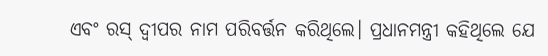ଏବଂ ରସ୍ ଦ୍ୱୀପର ନାମ ପରିବର୍ତ୍ତନ କରିଥିଲେ। ପ୍ରଧାନମନ୍ତ୍ରୀ କହିଥିଲେ ଯେ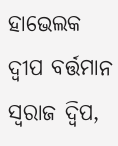ହାଭେଲକ ଦ୍ୱୀପ ବର୍ତ୍ତମାନ ସ୍ୱରାଜ ଦ୍ୱିପ,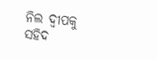ନିଲ ଦ୍ୱୀପକୁ ସହିଦ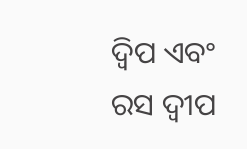ଦ୍ୱିପ ଏବଂ ରସ ଦ୍ୱୀପ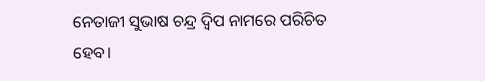ନେତାଜୀ ସୁଭାଷ ଚନ୍ଦ୍ର ଦ୍ୱିପ ନାମରେ ପରିଚିତ ହେବ।